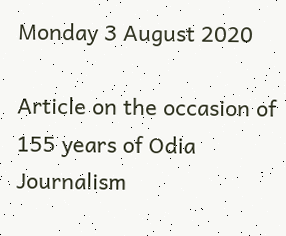Monday 3 August 2020

Article on the occasion of 155 years of Odia Journalism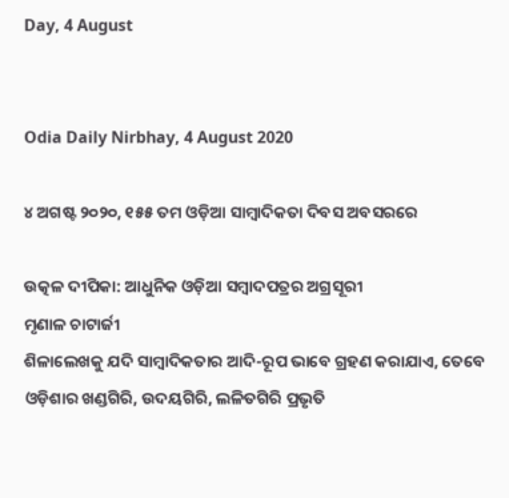Day, 4 August


Odia Daily Nirbhay, 4 August 2020

୪ ଅଗଷ୍ଟ ୨୦୨୦, ୧୫୫ ତମ ଓଡ଼ିଆ ସାମ୍ବାଦିକତା ଦିବସ ଅବସରରେ

ଉତ୍କଳ ଦୀପିକା: ଆଧୁନିକ ଓଡ଼ିଆ ସମ୍ବାଦପତ୍ରର ଅଗ୍ରସୂରୀ
ମୃଣାଳ ଚାଟାର୍ଜୀ
ଶିଳାଲେଖକୁ ଯଦି ସାମ୍ବାଦିକତାର ଆଦି-ରୂପ ଭାବେ ଗ୍ରହଣ କରାଯାଏ, ତେବେ ଓଡ଼ିଶାର ଖଣ୍ଡଗିରି, ଉଦୟଗିରି, ଲଳିତଗିରି ପ୍ରଭୃତି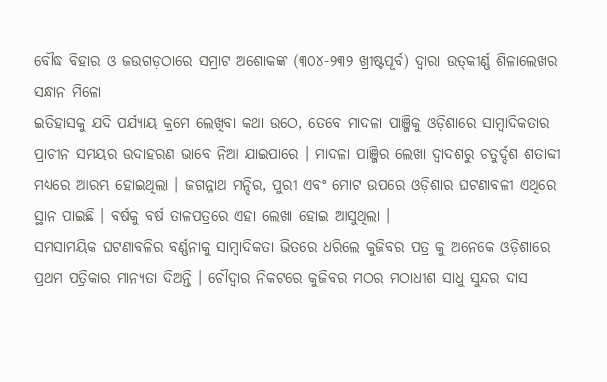ବୌଦ୍ଧ ବିହାର ଓ ଜଉଗଡ଼ଠାରେ ସମ୍ରାଟ ଅଶୋକଙ୍କ (୩୦୪-୨୩୨ ଖ୍ରୀଷ୍ଟପୂର୍ବ) ଦ୍ୱାରା ଉତ୍‌କୀର୍ଣ୍ଣ ଶିଳାଲେଖର ସନ୍ଧାନ ମିଳୋ
ଇତିହାସକୁ ଯଦି ପର୍ଯ୍ୟାୟ କ୍ରମେ ଲେଖିବା କଥା ଉଠେ, ତେବେ ମାଦଳା ପାଞ୍ଜିକୁ ଓଡ଼ିଶାରେ ସାମ୍ବାଦିକତାର ପ୍ରାଚୀନ ସମୟର ଉଦାହରଣ ଭାବେ ନିଆ ଯାଇପାରେ । ମାଦଳା ପାଞ୍ଜିର ଲେଖା ଦ୍ୱାଦଶରୁ ଚତୁର୍ଦ୍ଦଶ ଶତାବ୍ଦୀ ମଧ୍ୟରେ ଆରମ୍ଭ ହୋଇଥିଲା । ଜଗନ୍ନାଥ ମନ୍ଦିର, ପୁରୀ ଏବଂ ମୋଟ ଉପରେ ଓଡ଼ିଶାର ଘଟଣାବଳୀ ଏଥିରେ ସ୍ଥାନ ପାଇଛି । ବର୍ଷକୁ ବର୍ଷ ତାଳପତ୍ରରେ ଏହା ଲେଖା ହୋଇ ଆସୁଥିଲା ।
ସମସାମୟିକ ଘଟଣାବଳିର ବର୍ଣ୍ଣନାକୁ ସାମ୍ବାଦିକତା ଭିତରେ ଧରିଲେ କୁଜିବର ପତ୍ର କୁ ଅନେକେ ଓଡ଼ିଶାରେ ପ୍ରଥମ ପତ୍ରିକାର ମାନ୍ୟତା ଦିଅନ୍ତି । ଚୌଦ୍ୱାର ନିକଟରେ କୁଜିବର ମଠର ମଠାଧୀଶ ସାଧୁ ସୁନ୍ଦର ଦାସ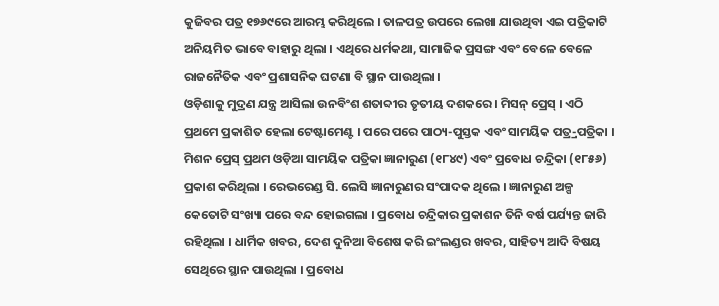କୁଜିବର ପତ୍ର ୧୭୬୯ରେ ଆରମ୍ଭ କରିଥିଲେ । ତାଳପତ୍ର ଉପରେ ଲେଖା ଯାଉଥିବା ଏଇ ପତ୍ରିକାଟି ଅନିୟମିତ ଭାବେ ବାହାରୁ ଥିଲା । ଏଥିରେ ଧର୍ମକଥା, ସାମାଜିକ ପ୍ରସଙ୍ଗ ଏବଂ ବେଳେ ବେଳେ ରାଜନୈତିକ ଏବଂ ପ୍ରଶାସନିକ ଘଟଣା ବି ସ୍ଥାନ ପାଉଥିଲା ।
ଓଡ଼ିଶାକୁ ମୁଦ୍ରଣ ଯନ୍ତ୍ର ଆସିଲା ଉନବିଂଶ ଶତାବ୍ଦୀର ତୃତୀୟ ଦଶକରେ । ମିସନ୍‌ ପ୍ରେସ୍‌ । ଏଠି ପ୍ରଥମେ ପ୍ରକାଶିତ ହେଲା ଟେଷ୍ଟାମେଣ୍ଟ । ପରେ ପରେ ପାଠ୍ୟ-ପୁସ୍ତକ ଏବଂ ସାମୟିକ ପତ୍ର୍ର-ପତ୍ରିକା । ମିଶନ ପ୍ରେସ୍‌ ପ୍ରଥମ ଓଡ଼ିଆ ସାମୟିକ ପତ୍ରିକା ଜ୍ଞାନାରୁଣ (୧୮୪୯) ଏବଂ ପ୍ରବୋଧ ଚନ୍ଦ୍ରିକା (୧୮୫୬) ପ୍ରକାଶ କରିଥିଲା । ରେଭରେଣ୍ଡ ସି. ଲେସି ଜ୍ଞାନାରୁଣର ସଂପାଦକ ଥିଲେ । ଜ୍ଞାନାରୁଣ ଅଳ୍ପ କେତୋଟି ସଂଖ୍ୟା ପରେ ବନ୍ଦ ହୋଇଗଲା । ପ୍ରବୋଧ ଚନ୍ଦ୍ରିକାର ପ୍ରକାଶନ ତିନି ବର୍ଷ ପର୍ଯ୍ୟନ୍ତ ଜାରି ରହିଥିଲା । ଧାର୍ମିକ ଖବର, ଦେଶ ଦୁନିଆ ବିଶେଷ କରି ଇଂଲଣ୍ଡର ଖବର, ସାହିତ୍ୟ ଆଦି ବିଷୟ ସେଥିରେ ସ୍ଥାନ ପାଉଥିଲା । ପ୍ରବୋଧ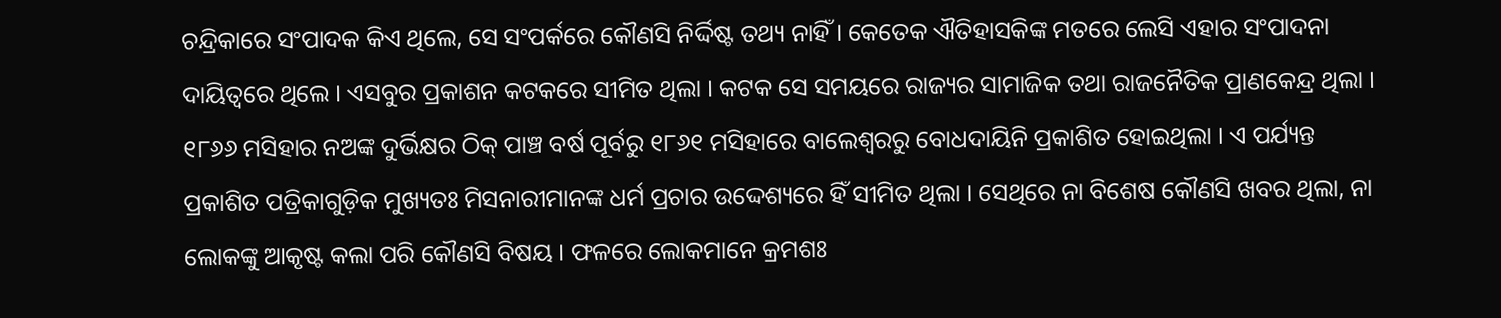ଚନ୍ଦ୍ରିକାରେ ସଂପାଦକ କିଏ ଥିଲେ, ସେ ସଂପର୍କରେ କୌଣସି ନିର୍ଦ୍ଦିଷ୍ଟ ତଥ୍ୟ ନାହିଁ । କେତେକ ଐତିହାସକିଙ୍କ ମତରେ ଲେସି ଏହାର ସଂପାଦନା ଦାୟିତ୍ୱରେ ଥିଲେ । ଏସବୁର ପ୍ରକାଶନ କଟକରେ ସୀମିତ ଥିଲା । କଟକ ସେ ସମୟରେ ରାଜ୍ୟର ସାମାଜିକ ତଥା ରାଜନୈତିକ ପ୍ରାଣକେନ୍ଦ୍ର ଥିଲା ।
୧୮୬୬ ମସିହାର ନଅଙ୍କ ଦୁର୍ଭିକ୍ଷର ଠିକ୍‌ ପାଞ୍ଚ ବର୍ଷ ପୂର୍ବରୁ ୧୮୬୧ ମସିହାରେ ବାଲେଶ୍ୱରରୁ ବୋଧଦାୟିନି ପ୍ରକାଶିତ ହୋଇଥିଲା । ଏ ପର୍ଯ୍ୟନ୍ତ ପ୍ରକାଶିତ ପତ୍ରିକାଗୁଡ଼ିକ ମୁଖ୍ୟତଃ ମିସନାରୀମାନଙ୍କ ଧର୍ମ ପ୍ରଚାର ଉଦ୍ଦେଶ୍ୟରେ ହିଁ ସୀମିତ ଥିଲା । ସେଥିରେ ନା ବିଶେଷ କୌଣସି ଖବର ଥିଲା, ନା ଲୋକଙ୍କୁ ଆକୃଷ୍ଟ କଲା ପରି କୌଣସି ବିଷୟ । ଫଳରେ ଲୋକମାନେ କ୍ରମଶଃ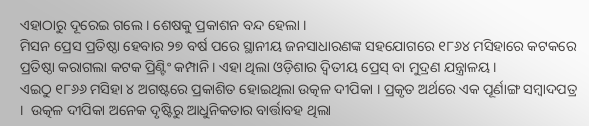ଏହାଠାରୁ ଦୂରେଇ ଗଲେ । ଶେଷକୁ ପ୍ରକାଶନ ବନ୍ଦ ହେଲା ।
ମିସନ ପ୍ରେସ ପ୍ରତିଷ୍ଠା ହେବାର ୨୭ ବର୍ଷ ପରେ ସ୍ଥାନୀୟ ଜନସାଧାରଣଙ୍କ ସହଯୋଗରେ ୧୮୬୪ ମସିହାରେ କଟକରେ ପ୍ରତିଷ୍ଠା କରାଗଲା କଟକ ପ୍ରିଣ୍ଟିଂ କମ୍ପାନି । ଏହା ଥିଲା ଓଡ଼ିଶାର ଦ୍ୱିତୀୟ ପ୍ରେସ୍‌ ବା ମୁଦ୍ରଣ ଯନ୍ତ୍ରାଳୟ ।
ଏଇଠୁ ୧୮୬୬ ମସିହା ୪ ଅଗଷ୍ଟରେ ପ୍ରକାଶିତ ହୋଇଥିଲା ଉତ୍କଳ ଦୀପିକା । ପ୍ରକୃତ ଅର୍ଥରେ ଏକ ପୂର୍ଣାଙ୍ଗ ସମ୍ବାଦପତ୍ର ।  ଉତ୍କଳ ଦୀପିକା ଅନେକ ଦୃଷ୍ଟିରୁ ଆଧୁନିକତାର ବାର୍ତ୍ତାବହ ଥିଲା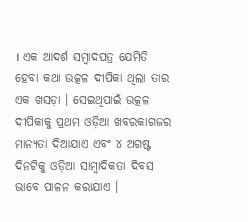। ଏକ ଆଦର୍ଶ ସମ୍ବାଦପତ୍ର ଯେମିତି ହେବା କଥା ଉତ୍କଳ ଦୀପିକା ଥିଲା ତାର ଏକ ଖସଡ଼ା । ସେଇଥିପାଇଁ ଉତ୍କଳ ଦୀପିକାକୁ ପ୍ରଥମ ଓଡ଼ିଆ ଖବରକାଗଜର ମାନ୍ୟତା ଦିଆଯାଏ ଏବଂ ୪ ଅଗଷ୍ଟ ଦିନଟିକୁ ଓଡ଼ିଆ ସାମ୍ବାଦିକତା ଦିବସ ଭାବେ ପାଳନ କରାଯାଏ ।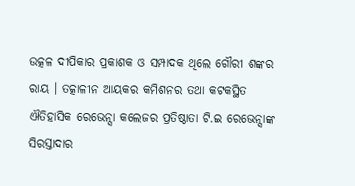ଉତ୍କଳ ଦୀପିକାର ପ୍ରକାଶକ ଓ ସମ୍ପାଦକ ଥିଲେ ଗୌରୀ ଶଙ୍କର ରାୟ । ତତ୍କାଳୀନ ଆୟକର କମିଶନର ତଥା କଟକସ୍ଥିତ ଐତିହାସିକ ରେଭେନ୍ସା କଲେଜର ପ୍ରତିଷ୍ଠାତା ଟି.ଇ ରେଭେନ୍ସାଙ୍କ ସିରସ୍ତାଦାର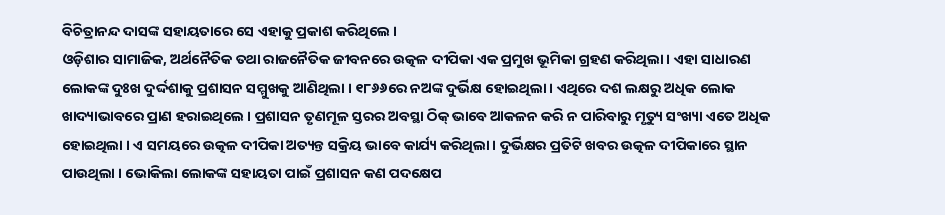ବିଚିତ୍ରାନନ୍ଦ ଦାସଙ୍କ ସହାୟତାରେ ସେ ଏହାକୁ ପ୍ରକାଶ କରିଥିଲେ ।
ଓଡ଼ିଶାର ସାମାଜିକ, ଅର୍ଥନୈତିକ ତଥା ରାଜନୈତିକ ଜୀବନରେ ଉତ୍କଳ ଦୀପିକା ଏକ ପ୍ରମୁଖ ଭୂମିକା ଗ୍ରହଣ କରିଥିଲା । ଏହା ସାଧାରଣ ଲୋକଙ୍କ ଦୁଃଖ ଦୁର୍ଦ୍ଦଶାକୁ ପ୍ରଶାସନ ସମ୍ମୁଖକୁ ଆଣିଥିଲା । ୧୮୬୬ରେ ନଅଙ୍କ ଦୁର୍ଭିକ୍ଷ ହୋଇଥିଲା । ଏଥିରେ ଦଶ ଲକ୍ଷରୁ ଅଧିକ ଲୋକ ଖାଦ୍ୟାଭାବରେ ପ୍ରାଣ ହରାଇଥିଲେ । ପ୍ରଶାସନ ତୃଣମୂଳ ସ୍ତରର ଅବସ୍ଥା ଠିକ୍‌ ଭାବେ ଆକଳନ କରି ନ ପାରିବାରୁ ମୃତ୍ୟୁ ସଂଖ୍ୟା ଏତେ ଅଧିକ ହୋଇଥିଲା । ଏ ସମୟରେ ଉତ୍କଳ ଦୀପିକା ଅତ୍ୟନ୍ତ ସକ୍ରିୟ ଭାବେ କାର୍ଯ୍ୟ କରିଥିଲା । ଦୁର୍ଭିକ୍ଷର ପ୍ରତିଟି ଖବର ଉତ୍କଳ ଦୀପିକାରେ ସ୍ଥାନ ପାଉଥିଲା । ଭୋକିଲା ଲୋକଙ୍କ ସହାୟତା ପାଇଁ ପ୍ରଶାସନ କଣ ପଦକ୍ଷେପ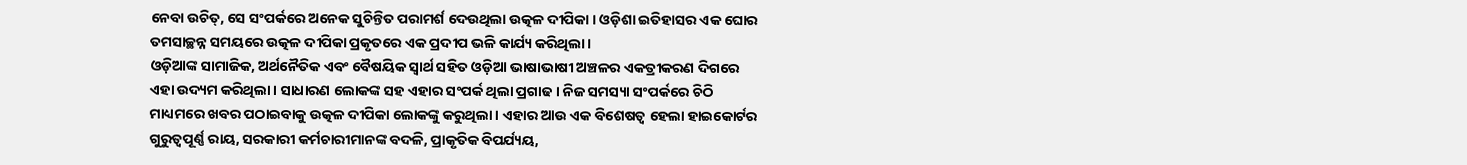ନେବା ଉଚିତ୍‌, ସେ ସଂପର୍କରେ ଅନେକ ସୁଚିନ୍ତିତ ପରାମର୍ଶ ଦେଉଥିଲା ଉତ୍କଳ ଦୀପିକା । ଓଡ଼ିଶା ଇତିହାସର ଏକ ଘୋର ତମସାଚ୍ଛନ୍ନ ସମୟରେ ଉତ୍କଳ ଦୀପିକା ପ୍ରକୃତରେ ଏକ ପ୍ରଦୀପ ଭଳି କାର୍ଯ୍ୟ କରିଥିଲା ।
ଓଡ଼ିଆଙ୍କ ସାମାଜିକ, ଅର୍ଥନୈତିକ ଏବଂ ବୈଷୟିକ ସ୍ୱାର୍ଥ ସହିତ ଓଡ଼ିଆ ଭାଷାଭାଷୀ ଅଞ୍ଚଳର ଏକତ୍ରୀକରଣ ଦିଗରେ ଏହା ଉଦ୍ୟମ କରିଥିଲା । ସାଧାରଣ ଲୋକଙ୍କ ସହ ଏହାର ସଂପର୍କ ଥିଲା ପ୍ରଗାଢ । ନିଜ ସମସ୍ୟା ସଂପର୍କରେ ଚିଠି ମାଧ୍ୟମରେ ଖବର ପଠାଇବାକୁ ଉତ୍କଳ ଦୀପିକା ଲୋକଙ୍କୁ କରୁଥିଲା । ଏହାର ଆଉ ଏକ ବିଶେଷତ୍ୱ ହେଲା ହାଇକୋର୍ଟର ଗୁରୁତ୍ୱପୂର୍ଣ୍ଣ ରାୟ, ସରକାରୀ କର୍ମଚାରୀମାନଙ୍କ ବଦଳି, ପ୍ରାକୃତିକ ବିପର୍ଯ୍ୟୟ,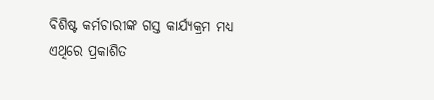ବିଶିଷ୍ଟ କର୍ମଚାରୀଙ୍କ ଗସ୍ତ କାର୍ଯ୍ୟକ୍ରମ ମଧ୍ୟ ଏଥିରେ ପ୍ରକାଶିତ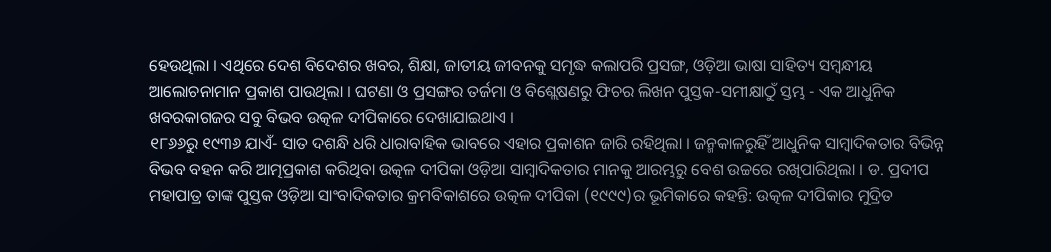ହେଉଥିଲା । ଏଥିରେ ଦେଶ ବିଦେଶର ଖବର, ଶିକ୍ଷା, ଜାତୀୟ ଜୀବନକୁ ସମୃଦ୍ଧ କଲାପରି ପ୍ରସଙ୍ଗ, ଓଡ଼ିଆ ଭାଷା ସାହିତ୍ୟ ସମ୍ବନ୍ଧୀୟ ଆଲୋଚନାମାନ ପ୍ରକାଶ ପାଉଥିଲା । ଘଟଣା ଓ ପ୍ରସଙ୍ଗର ତର୍ଜମା ଓ ବିଶ୍ଲେଷଣରୁ ଫିଚର ଲିଖନ ପୁସ୍ତକ-ସମୀକ୍ଷାଠୁଁ ସ୍ତମ୍ଭ - ଏକ ଆଧୁନିକ ଖବରକାଗଜର ସବୁ ବିଭବ ଉତ୍କଳ ଦୀପିକାରେ ଦେଖାଯାଇଥାଏ ।
୧୮୬୬ରୁ ୧୯୩୬ ଯାଏଁ- ସାତ ଦଶନ୍ଧି ଧରି ଧାରାବାହିକ ଭାବରେ ଏହାର ପ୍ରକାଶନ ଜାରି ରହିଥିଲା । ଜନ୍ମକାଳରୁହିଁ ଆଧୁନିକ ସାମ୍ବାଦିକତାର ବିଭିନ୍ନ ବିଭବ ବହନ କରି ଆତ୍ମପ୍ରକାଶ କରିଥିବା ଉତ୍କଳ ଦୀପିକା ଓଡ଼ିଆ ସାମ୍ବାଦିକତାର ମାନକୁ ଆରମ୍ଭରୁ ବେଶ ଉଚ୍ଚରେ ରଖିପାରିଥିଲା । ଡ. ପ୍ରଦୀପ ମହାପାତ୍ର ତାଙ୍କ ପୁସ୍ତକ ଓଡ଼ିଆ ସାଂବାଦିକତାର କ୍ରମବିକାଶରେ ଉତ୍କଳ ଦୀପିକା (୧୯୯୯)ର ଭୂମିକାରେ କହନ୍ତି: ଉତ୍କଳ ଦୀପିକାର ମୁଦ୍ରିତ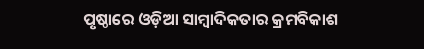ପୃଷ୍ଠାରେ ଓଡ଼ିଆ ସାମ୍ବାଦିକତାର କ୍ରମବିକାଶ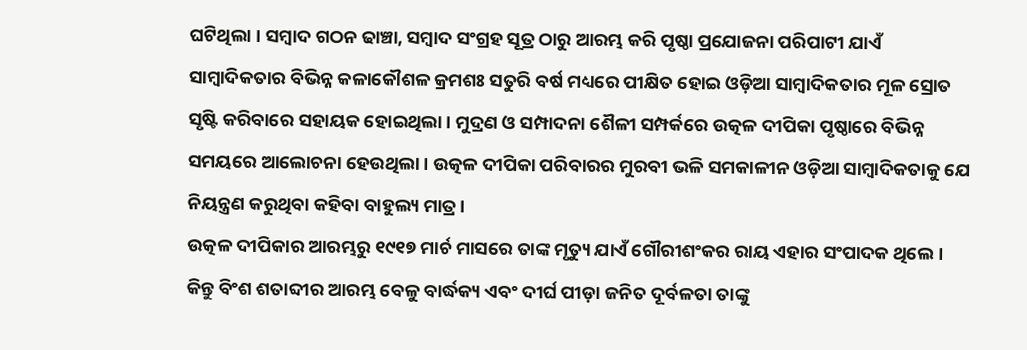ଘଟିଥିଲା । ସମ୍ବାଦ ଗଠନ ଢାଞ୍ଚା, ସମ୍ବାଦ ସଂଗ୍ରହ ସୂତ୍ର ଠାରୁ ଆରମ୍ଭ କରି ପୃଷ୍ଠା ପ୍ରଯୋଜନା ପରିପାଟୀ ଯାଏଁ ସାମ୍ବାଦିକତାର ବିଭିନ୍ନ କଳାକୌଶଳ କ୍ରମଶଃ ସତୁରି ବର୍ଷ ମଧ୍ୟରେ ପୀକ୍ଷିତ ହୋଇ ଓଡ଼ିଆ ସାମ୍ବାଦିକତାର ମୂଳ ସ୍ରୋତ ସୃଷ୍ଟି କରିବାରେ ସହାୟକ ହୋଇଥିଲା । ମୁଦ୍ରଣ ଓ ସମ୍ପାଦନା ଶୈଳୀ ସମ୍ପର୍କରେ ଉତ୍କଳ ଦୀପିକା ପୃଷ୍ଠାରେ ବିଭିନ୍ନ ସମୟରେ ଆଲୋଚନା ହେଉଥିଲା । ଉତ୍କଳ ଦୀପିକା ପରିବାରର ମୁରବୀ ଭଳି ସମକାଳୀନ ଓଡ଼ିଆ ସାମ୍ବାଦିକତାକୁ ଯେ ନିୟନ୍ତ୍ରଣ କରୁଥିବା କହିବା ବାହୁଲ୍ୟ ମାତ୍ର ।
ଉତ୍କଳ ଦୀପିକାର ଆରମ୍ଭରୁ ୧୯୧୭ ମାର୍ଚ ମାସରେ ତାଙ୍କ ମୃତ୍ୟୁ ଯାଏଁ ଗୌରୀଶଂକର ରାୟ ଏହାର ସଂପାଦକ ଥିଲେ । କିନ୍ତୁ ବିଂଶ ଶତାବ୍ଦୀର ଆରମ୍ଭ ବେଳୁ ବାର୍ଦ୍ଧକ୍ୟ ଏବଂ ଦୀର୍ଘ ପୀଡ଼ା ଜନିତ ଦୂର୍ବଳତା ତାଙ୍କୁ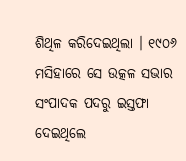ଶିଥିଳ କରିଦେଇଥିଲା । ୧୯୦୬ ମସିହାରେ ସେ ଉତ୍କଳ ସଭାର ସଂପାଦକ ପଦରୁ ଇସ୍ତଫା ଦେଇଥିଲେ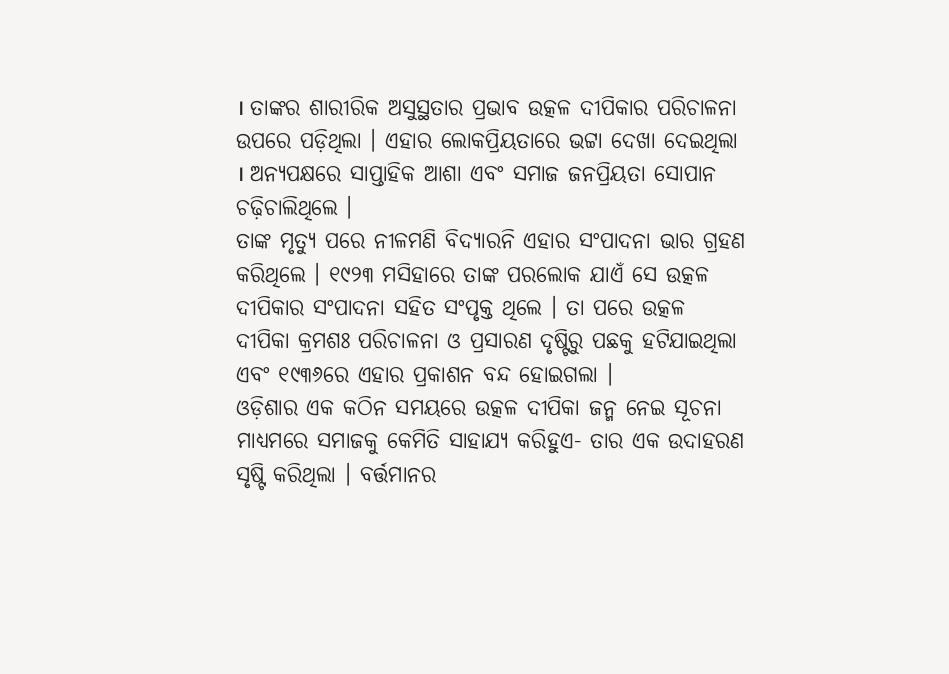। ତାଙ୍କର ଶାରୀରିକ ଅସୁସ୍ଥତାର ପ୍ରଭାବ ଉତ୍କଳ ଦୀପିକାର ପରିଚାଳନା ଉପରେ ପଡ଼ିଥିଲା । ଏହାର ଲୋକପ୍ରିୟତାରେ ଭଟ୍ଟା ଦେଖା ଦେଇଥିଲା । ଅନ୍ୟପକ୍ଷରେ ସାପ୍ତାହିକ ଆଶା ଏବଂ ସମାଜ ଜନପ୍ରିୟତା ସୋପାନ ଚଢ଼ିଚାଲିଥିଲେ ।
ତାଙ୍କ ମୃତ୍ୟୁ ପରେ ନୀଳମଣି ବିଦ୍ୟାରନି ଏହାର ସଂପାଦନା ଭାର ଗ୍ରହଣ କରିଥିଲେ । ୧୯୨୩ ମସିହାରେ ତାଙ୍କ ପରଲୋକ ଯାଏଁ ସେ ଉତ୍କଳ ଦୀପିକାର ସଂପାଦନା ସହିତ ସଂପୃକ୍ତ ଥିଲେ । ତା ପରେ ଉତ୍କଳ ଦୀପିକା କ୍ରମଶଃ ପରିଚାଳନା ଓ ପ୍ରସାରଣ ଦୃଷ୍ଟିରୁ ପଛକୁ ହଟିଯାଇଥିଲା ଏବଂ ୧୯୩୬ରେ ଏହାର ପ୍ରକାଶନ ବନ୍ଦ ହୋଇଗଲା ।
ଓଡ଼ିଶାର ଏକ କଠିନ ସମୟରେ ଉତ୍କଳ ଦୀପିକା ଜନ୍ମ ନେଇ ସୂଚନା ମାଧ୍ୟମରେ ସମାଜକୁ କେମିତି ସାହାଯ୍ୟ କରିହୁଏ- ତାର ଏକ ଉଦାହରଣ ସୃଷ୍ଟି କରିଥିଲା । ବର୍ତ୍ତମାନର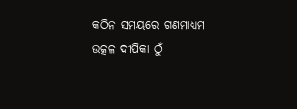କଠିନ ସମୟରେ ଗଣମାଧ୍ୟମ ଉତ୍କଳ ଦୀପିକା ଠୁଁ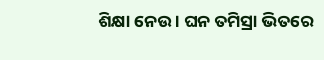ଶିକ୍ଷା ନେଉ । ଘନ ତମିସ୍ରା ଭିତରେ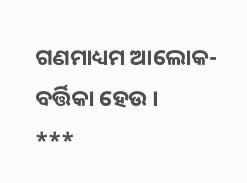ଗଣମାଧ୍ୟମ ଆଲୋକ-ବର୍ତ୍ତିକା ହେଉ ।
***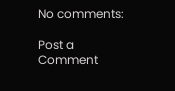No comments:

Post a Comment